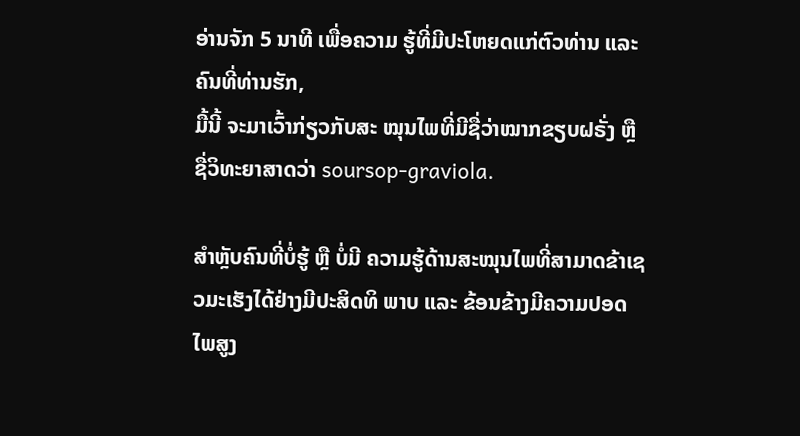ອ່ານຈັກ 5 ນາທີ ເພື່ອຄວາມ ຮູ້ທີ່ມີປະໂຫຍດແກ່ຕົວທ່ານ ແລະ ຄົນທີ່ທ່ານຮັກ,
ມື້ນີ້ ຈະມາເວົ້າກ່ຽວກັບສະ ໝຸນໄພທີ່ມີຊື່ວ່າໝາກຂຽບຝຣັ່ງ ຫຼື ຊື່ວິທະຍາສາດວ່າ soursop-graviola.

ສຳຫຼັບຄົນທີ່ບໍ່ຮູ້ ຫຼື ບໍ່ມີ ຄວາມຮູ້ດ້ານສະໝຸນໄພທີ່ສາມາດຂ້າເຊວມະເຮັງໄດ້ຢ່າງມີປະສິດທິ ພາບ ແລະ ຂ້ອນຂ້າງມີຄວາມປອດ ໄພສູງ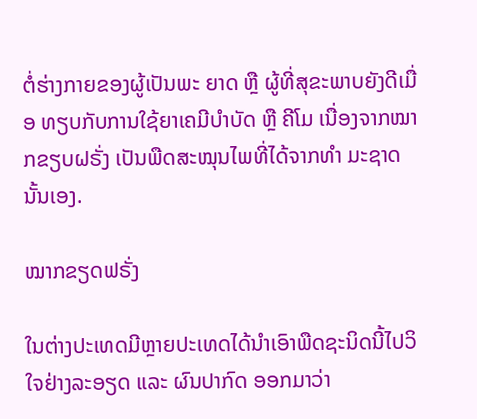ຕໍ່ຮ່າງກາຍຂອງຜູ້ເປັນພະ ຍາດ ຫຼື ຜູ້ທີ່ສຸຂະພາບຍັງດີເມື່ອ ທຽບກັບການໃຊ້ຍາເຄມີບໍາບັດ ຫຼື ຄີໂມ ເນື່ອງຈາກໝາກຂຽບຝຣັ່ງ ເປັນພືດສະໝຸນໄພທີ່ໄດ້ຈາກທຳ ມະຊາດນັ້ນເອງ.

ໝາກຂຽດຟຣັ່ງ

ໃນຕ່າງປະເທດມີຫຼາຍປະເທດໄດ້ນຳເອົາພືດຊະນິດນີ້ໄປວິ ໃຈຢ່າງລະອຽດ ແລະ ຜົນປາກົດ ອອກມາວ່າ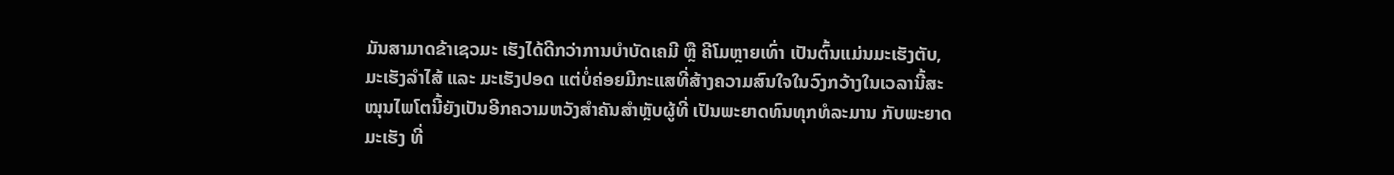ມັນສາມາດຂ້າເຊວມະ ເຮັງໄດ້ດີກວ່າການບຳບັດເຄມີ ຫຼື ຄີໂມຫຼາຍເທົ່າ ເປັນຕົ້ນແມ່ນມະເຮັງຕັບ, ມະເຮັງລຳໄສ້ ແລະ ມະເຮັງປອດ ແຕ່ບໍ່ຄ່ອຍມີກະແສທີ່ສ້າງຄວາມສົນໃຈໃນວົງກວ້າງໃນເວລານີ້ສະໝຸນໄພໂຕນີ້ຍັງເປັນອີກຄວາມຫວັງສຳຄັນສຳຫຼັບຜູ້ທີ່ ເປັນພະຍາດທົນທຸກທໍລະມານ ກັບພະຍາດມະເຮັງ ທີ່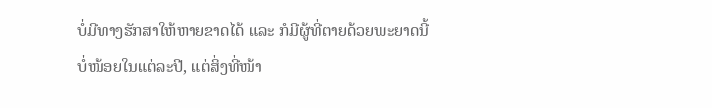ບໍ່ມີທາງຮັກສາໃຫ້ຫາຍຂາດໄດ້ ແລະ ກໍມີຜູ້ທີ່ຕາຍດ້ວຍພະຍາດນີ້ບໍ່ໜ້ອຍໃນແຕ່ລະປີ, ແຕ່ສິ່ງທີ່ໜ້າ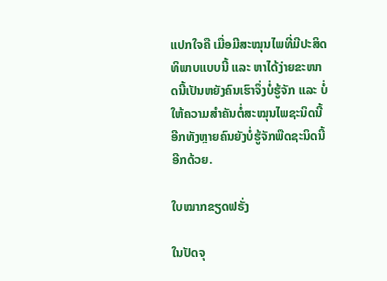ແປກໃຈຄື ເມື່ອມີສະໝຸນໄພທີ່ມີປະສິດທິພາບແບບນີ້ ແລະ ຫາໄດ້ງ່າຍຂະໜາດນີ້ເປັນຫຍັງຄົນເຮົາຈຶ່ງບໍ່ຮູ້ຈັກ ແລະ ບໍ່ໃຫ້ຄວາມສໍາຄັນຕໍ່ສະໝຸນໄພຊະນິດນີ້ ອີກທັງຫຼາຍຄົນຍັງບໍ່ຮູ້ຈັກພືດຊະນິດນີ້ອີກດ້ວຍ.

ໃບໝາກຂຽດຟຣັ່ງ

ໃນປັດຈຸ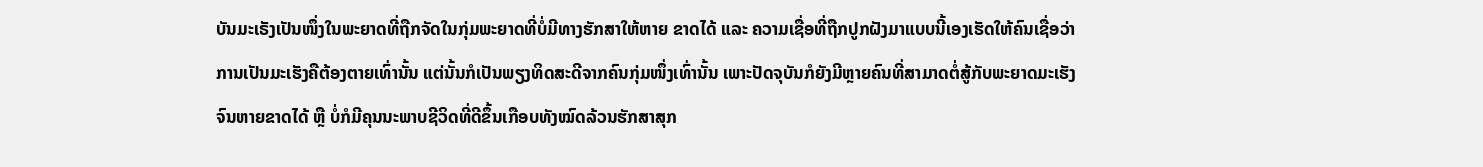ບັນມະເຣັງເປັນໜຶ່ງໃນພະຍາດທີ່ຖືກຈັດໃນກຸ່ມພະຍາດທີ່ບໍ່ມີທາງຮັກສາໃຫ້ຫາຍ ຂາດໄດ້ ແລະ ຄວາມເຊື່ອທີ່ຖືກປູກຝັງມາແບບນີ້ເອງເຮັດໃຫ້ຄົນເຊື່ອວ່າການເປັນມະເຮັງຄືຕ້ອງຕາຍເທົ່ານັ້ນ ແຕ່ນັ້ນກໍເປັນພຽງທິດສະດີຈາກຄົນກຸ່ມໜຶ່ງເທົ່ານັ້ນ ເພາະປັດຈຸບັນກໍຍັງມີຫຼາຍຄົນທີ່ສາມາດຕໍ່ສູ້ກັບພະຍາດມະເຮັງຈົນຫາຍຂາດໄດ້ ຫຼື ບໍ່ກໍມີຄຸນນະພາບຊີວິດທີ່ດີຂຶ້ນເກືອບທັງໝົດລ້ວນຮັກສາສຸກ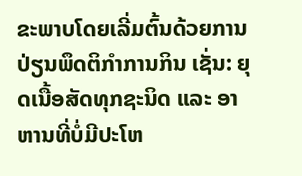ຂະພາບໂດຍເລີ່ມຕົ້ນດ້ວຍການປ່ຽນພຶດຕິກຳການກິນ ເຊັ່ນ: ຍຸດເນື້ອສັດທຸກຊະນິດ ແລະ ອາຫານທີ່ບໍ່ມີປະໂຫ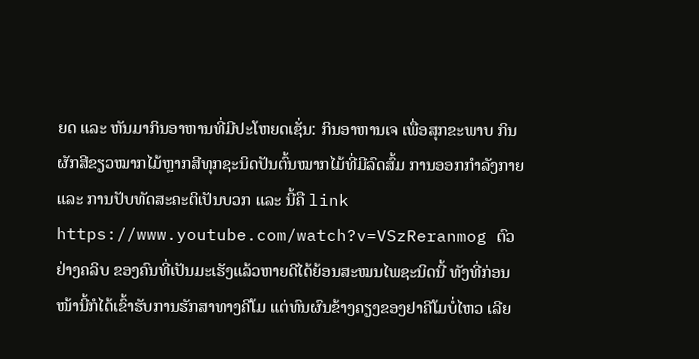ຍດ ແລະ ຫັນມາກິນອາຫານທີ່ມີປະໂຫຍດເຊັ່ນ: ກິນອາຫານເຈ ເພື່ອສຸກຂະພາບ ກິນຜັກສີຂຽວໝາກໄມ້ຫຼາກສີທຸກຊະນິດປັນຕົ້ນໝາກໄມ້ທີ່ມີລົດສົ້ມ ການອອກກຳລັງກາຍ ແລະ ການປັບທັດສະຄະຕິເປັນບວກ ແລະ ນີ້ຄື link
https://www.youtube.com/watch?v=VSzReranmog ຕົວຢ່າງຄລິບ ຂອງຄົນທີ່ເປັນມະເຮັງແລ້ວຫາຍດີໄດ້ຍ້ອນສະໝນໄພຊະນິດນີ້ ທັງທີ່ກ່ອນໜ້ານີ້ກໍໄດ້ເຂົ້າຮັບການຮັກສາທາງຄີໂມ ແຕ່ທົນຜົນຂ້າງຄຽງຂອງຢາຄີໂມບໍ່ໄຫວ ເລີຍ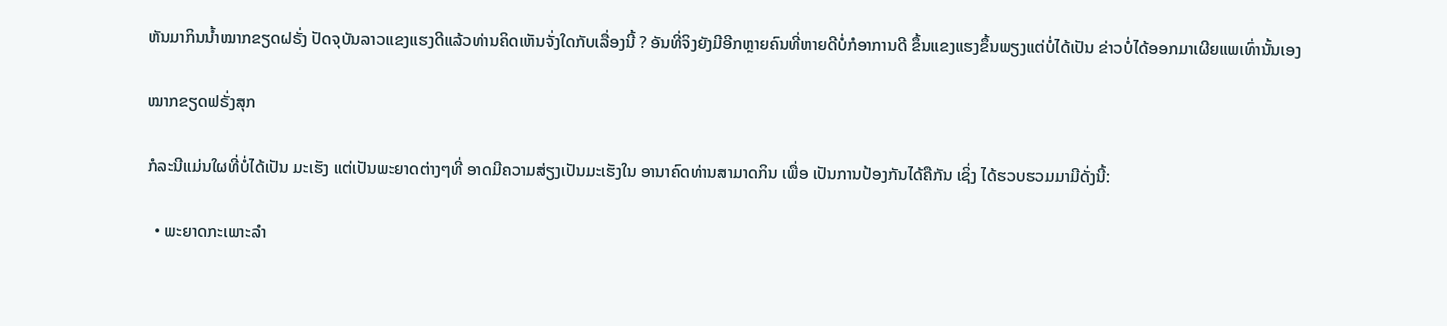ຫັນມາກິນນໍ້າໝາກຂຽດຝຣັ່ງ ປັດຈຸບັນລາວແຂງແຮງດີແລ້ວທ່ານຄິດເຫັນຈັ່ງໃດກັບເລື່ອງນີ້ ? ອັນທີ່ຈິງຍັງມີອີກຫຼາຍຄົນທີ່ຫາຍດີບໍ່ກໍອາການດີ ຂຶ້ນແຂງແຮງຂຶ້ນພຽງແຕ່ບໍ່ໄດ້ເປັນ ຂ່າວບໍ່ໄດ້ອອກມາເຜີຍແພເທົ່ານັ້ນເອງ

ໝາກຂຽດຟຣັ່ງສຸກ

ກໍລະນີແມ່ນໃຜທີ່ບໍ່ໄດ້ເປັນ ມະເຮັງ ແຕ່ເປັນພະຍາດຕ່າງໆທີ່ ອາດມີຄວາມສ່ຽງເປັນມະເຮັງໃນ ອານາຄົດທ່ານສາມາດກິນ ເພື່ອ ເປັນການປ້ອງກັນໄດ້ຄືກັນ ເຊິ່ງ ໄດ້ຮວບຮວມມາມີດັ່ງນີ້:

  • ພະຍາດກະເພາະລຳ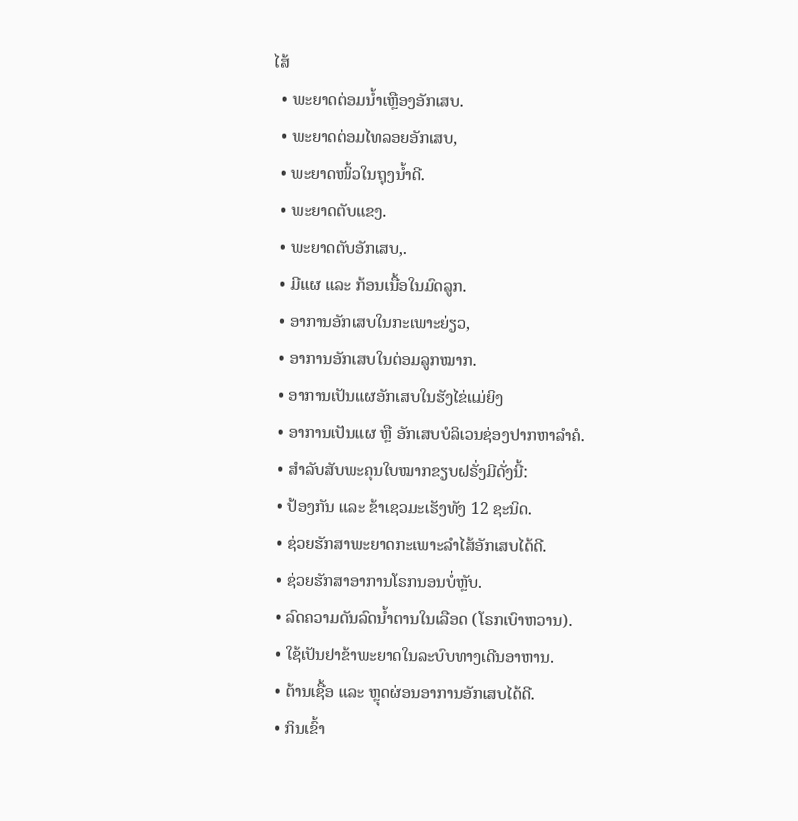ໄສ້
  • ພະຍາດຕ່ອມນໍ້າເຫຼືອງອັກເສບ.
  • ພະຍາດຕ່ອມໄທລອຍອັກເສບ,
  • ພະຍາດໜິ້ວໃນຖຸງນໍ້າດີ.
  • ພະຍາດຕັບແຂງ.
  • ພະຍາດຕັບອັກເສບ,.
  • ມີແຜ ແລະ ກ້ອນເນື້ອໃນມົດລູກ.
  • ອາການອັກເສບໃນກະເພາະຍ່ຽວ,
  • ອາການອັກເສບໃນຕ່ອມລູກໝາກ.
  • ອາການເປັນແຜອັກເສບໃນຮັງໄຂ່ແມ່ຍິງ
  • ອາການເປັນແຜ ຫຼື ອັກເສບບໍລິເວນຊ່ອງປາກຫາລຳຄໍ.
  • ສຳລັບສັບພະຄຸນໃບໝາກຂຽບຝຣັ່ງມີດັ່ງນີ້:
  • ປ້ອງກັນ ແລະ ຂ້າເຊວມະເຮັງທັງ 12 ຊະນິດ.
  • ຊ່ວຍຮັກສາພະຍາດກະເພາະລໍາໄສ້ອັກເສບໄດ້ດີ.
  • ຊ່ວຍຮັກສາອາການໂຣກນອນບໍ່ຫຼັບ.
  • ລົດຄວາມດັນລົດນໍ້າຕານໃນເລືອດ (ໂຣກເບົາຫວານ).
  • ໃຊ້ເປັນຢາຂ້າພະຍາດໃນລະບົບທາງເດີນອາຫານ.
  • ຕ້ານເຊື້ອ ແລະ ຫຼຸດຜ່ອນອາການອັກເສບໄດ້ດີ.
  • ກິນເຂົ້າ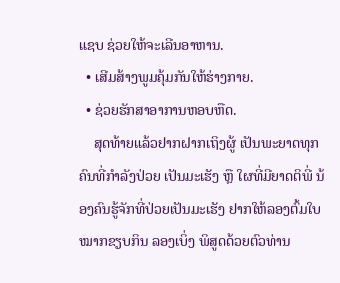ແຊບ ຊ່ວຍໃຫ້ຈະເລີນອາຫານ.
  • ເສີມສ້າງພູມຄຸ້ມກັນໃຫ້ຮ່າງກາຍ.
  • ຊ່ວຍຮັກສາອາການຫອບຫືດ.
    ສຸດທ້າຍແລ້ວຢາກຝາກເຖິງຜູ້ ເປັນພະຍາດທຸກຄົນທີ່ກຳລັງປ່ວຍ ເປັນມະເຮັງ ຫຼື ໃຜທີ່ມີຍາດຕິພີ່ ນ້ອງຄົນຮູ້ຈັກທີ່ປ່ວຍເປັນມະເຮັງ ຢາກໃຫ້ລອງຕົ້ມໃບໝາກຂຽບກິນ ລອງເບິ່ງ ພິສູດດ້ວຍຕົວທ່ານ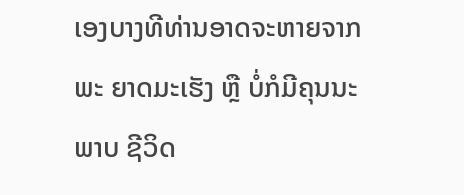ເອງບາງທີທ່ານອາດຈະຫາຍຈາກພະ ຍາດມະເຮັງ ຫຼື ບໍ່ກໍມີຄຸນນະພາບ ຊີວິດ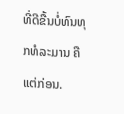ທີ່ດີຂື້ນບໍ່ທົນທຸກທໍລະມານ ຄືແຕ່ກ່ອນ.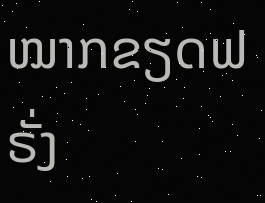ໝາກຂຽດຟຣັ່ງ